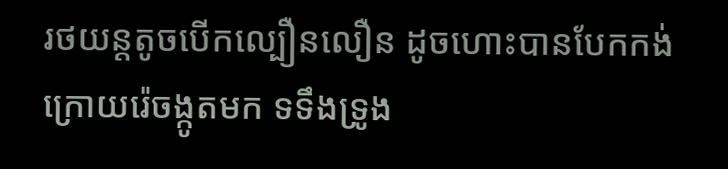រថយន្តតូចបើកល្បឿនលឿន ដូចហោះបានបែកកង់ ក្រោយរ៉េចង្កូតមក ទទឹងទ្រូង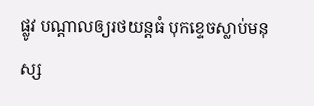ផ្លូវ បណ្តាលឲ្យរថយន្តធំ បុកខ្ទេចស្លាប់មនុស្ស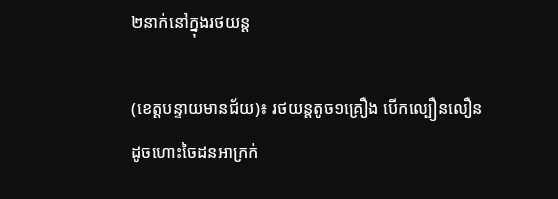២នាក់នៅក្នុងរថយន្ត

(ខេត្តបន្ទាយមានជ័យ)៖ រថយន្តតូច១គ្រឿង បើកល្បឿនលឿន ដូចហោះចៃដនអាក្រក់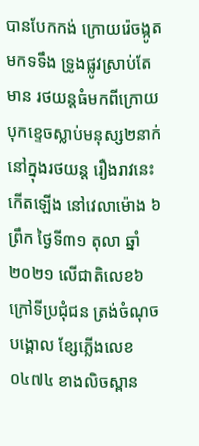បានបែកកង់ ក្រោយរ៉េចង្កូតមកទទឹង ទ្រូងផ្លូវស្រាប់តែមាន រថយន្តធំមកពីក្រោយ បុកខ្ទេចស្លាប់មនុស្ស២នាក់ នៅក្នុងរថយន្ត រឿងរាវនេះកើតឡើង នៅវេលាម៉ោង ៦ព្រឹក ថ្ងៃទី៣១ តុលា ឆ្នាំ ២០២១ លើជាតិលេខ៦ ក្រៅទីប្រជុំជន ត្រង់ចំណុចបង្គោល ខ្សែភ្លើងលេខ ០៤៧៤ ខាងលិចស្ពាន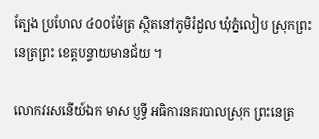ត្បែង ប្រហែល ៤០០ម៉ែត្រ ស្ថិតនៅភូមិរំដួល ឃុំភ្នំលៀប ស្រុកព្រះនេត្រព្រះ ខេត្តបន្ទាយមានជ័យ ។

លោកវរសនេីយ៍ឯក មាស ប្ញទ្ធី អធិការនគរបាលស្រុក ព្រះនេត្រ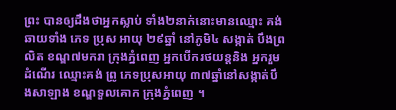ព្រះ បានឲ្យដឹងថាអ្នកស្លាប់ ទាំង២នាក់នោះមានឈ្មោះ គង់ ឆាយទាំង ភេទ ប្រុស អាយុ ២៩ឆ្នាំ នៅភូមិ៤ សង្កាត់ បឹងព្រលិត ខណ្ឌ៧មករា ក្រុងភ្នំពេញ អ្នកបើករថយន្តនិង អ្នករួមដំណើរ ឈ្មោះគង់ ព្រូ ភេទប្រុសអាយុ ៣៧ឆ្នាំនៅសង្កាត់បឹងសាឡាង ខណ្ឌទួលគោក ក្រុងភ្នំពេញ ។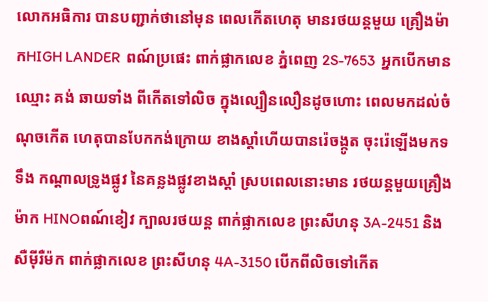លោកអធិការ បានបញ្ជាក់ថានៅមុន ពេលកើតហេតុ មានរថយន្តមួយ គ្រឿងម៉ាកHIGH LANDER  ពណ៍ប្រផេះ ពាក់ផ្លាកលេខ ភ្នំពេញ 2S-7653  អ្នកបើកមានឈ្មោះ គង់ ឆាយទាំង ពីកើតទៅលិច ក្នុងល្បឿនលឿនដូចហោះ ពេលមកដល់ចំណុចកើត ហេតុបានបែកកង់ក្រោយ ខាងស្ដាំហើយបានរ៉េចង្កូត ចុះរ៉េឡើងមកទទឹង កណ្ដាលទ្រូងផ្លូវ នៃគន្លងផ្លូវខាងស្ដាំ ស្របពេលនោះមាន រថយន្តមួយគ្រឿងម៉ាក HINOពណ៍ខៀវ ក្បាលរថយន្ត ពាក់ផ្លាកលេខ ព្រះសីហនុ 3A-2451 និងសឺម៉ីរឺម៉ក ពាក់ផ្លាកលេខ ព្រះសីហនុ 4A-3150 បើកពីលិចទៅកើត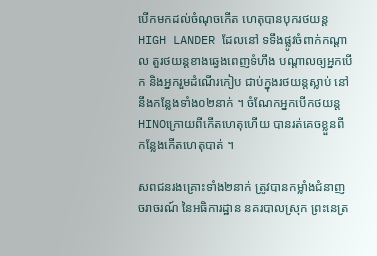បើកមកដល់ចំណុចកើត ហេតុបានបុករថយន្ត HIGH LANDER ដែលនៅ ទទឹងផ្លូវចំពាក់កណ្ដាល តួរថយន្តខាងឆ្វេងពេញទំហឹង បណ្តាលឲ្យអ្នកបើក និងអ្នករួមដំណើរកៀប ជាប់ក្នុងរថយន្តស្លាប់ នៅនឹងកន្លែងទាំង០២នាក់ ។ ចំណែកអ្នកបើកថយន្ត HINOក្រោយពីកើតហេតុហើយ បានរត់គេចខ្លួនពី កន្លែងកើតហេតុបាត់ ។

សពជនរងគ្រោះទាំង២នាក់ ត្រូវបានកម្លាំងជំនាញ ចរាចរណ៍ នៃអធិការដ្ឋាន នគរបាលស្រុក ព្រះនេត្រ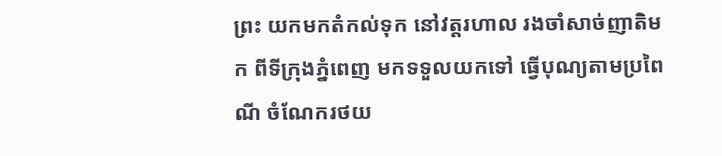ព្រះ យកមកតំកល់ទុក នៅវត្តរហាល រងចាំសាច់ញាតិមក ពីទីក្រុងភ្នំពេញ មកទទួលយកទៅ ធ្វើបុណ្យតាមប្រពៃណី ចំណែករថយ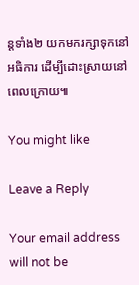ន្តទាំង២ យកមករក្សាទុកនៅអធិការ ដើម្បីដោះស្រាយនៅពេលក្រោយ៕

You might like

Leave a Reply

Your email address will not be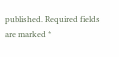published. Required fields are marked *